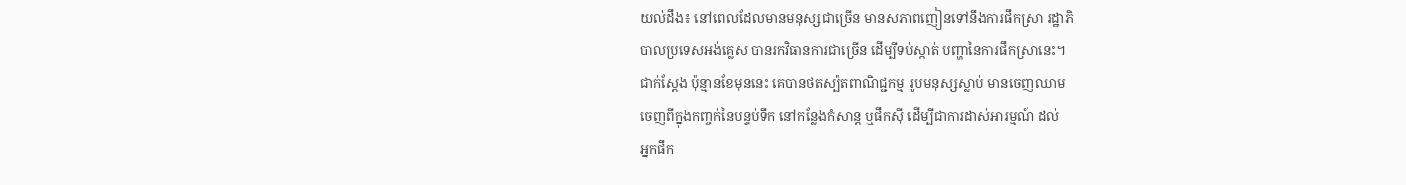យល់ដឹង៖ នៅពេលដែលមានមនុស្សជាច្រើន មានសភាពញៀនទៅនឹងការផឹកស្រា រដ្ឋាភិ
បាលប្រទេសអង់គ្លេស បានរកវិធានការជាច្រើន ដើម្បីទប់ស្កាត់ បញ្ហានៃការផឹកសា្រនេះ។
ជាក់ស្ដែង ប៉ុន្មានខែមុននេះ គេបានថតស្ប៉តពាណិជ្ជកម្ម រូបមនុស្សស្លាប់ មានចេញឈាម
ចេញពីក្នុងកញ្ចក់នៃបន្ទប់ទឹក នៅកន្លែងកំសាន្ដ ឬផឹកស៊ី ដើម្បីជាការដាស់អារម្មណ៍ ដល់
អ្នកផឹក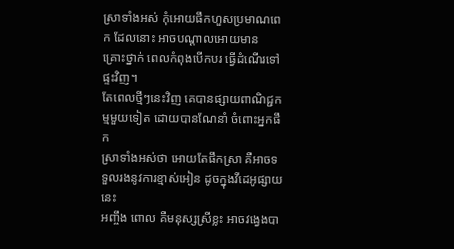ស្រាទាំងអស់ កុំអោយផឹកហួសប្រមាណពេក ដែលនោះ អាចបណ្ដាលអោយមាន
គ្រោះថ្នាក់ ពេលកំពុងបើកបរ ធ្វើដំណើរទៅផ្ទះវិញ។
តែពេលថ្មីៗនេះវិញ គេបានផ្សាយពាណិជ្ជកម្មមួយទៀត ដោយបានណែនាំ ចំពោះអ្នកផឹក
ស្រាទាំងអស់ថា អោយតែផឹកស្រា គឺអាចទទួលរងនូវការខ្មាស់អៀន ដូចក្នុងវីដេអូផ្សាយនេះ
អញ្ចឹង ពោល គឺមនុស្សស្រីខ្លះ អាចវង្វេងបា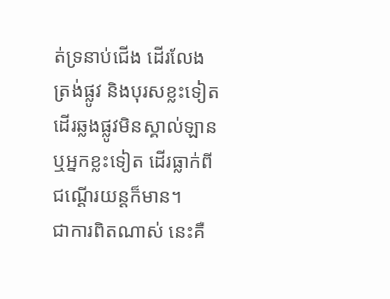ត់ទ្រនាប់ជើង ដើរលែងត្រង់ផ្លូវ និងបុរសខ្លះទៀត
ដើរឆ្លងផ្លូវមិនស្គាល់ឡាន ឬអ្នកខ្លះទៀត ដើរធ្លាក់ពីជណ្ដើរយន្ដក៏មាន។
ជាការពិតណាស់ នេះគឺ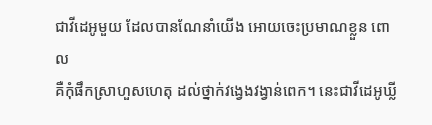ជាវីដេអូមួយ ដែលបានណែនាំយើង អោយចេះប្រមាណខ្លួន ពោល
គឺកុំផឹកស្រាហួសហេតុ ដល់ថ្នាក់វង្វេងវង្វាន់ពេក។ នេះជាវីដេអូឃ្លី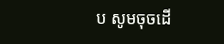ប សូមចុចដើ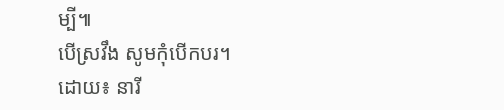ម្បី៕
បើស្រវឹង សូមកុំបើកបរ។
ដោយ៖ នារី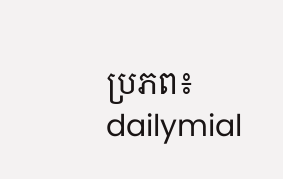ប្រភព៖ dailymial